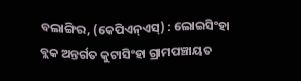ବଲାଙ୍ଗିର, (କେପିଏନ୍ଏସ୍) : ଲୋଇସିଂହା ବ୍ଲକ ଅନ୍ତର୍ଗତ କୁଟାସିଂହା ଗ୍ରାମପଞ୍ଚାୟତ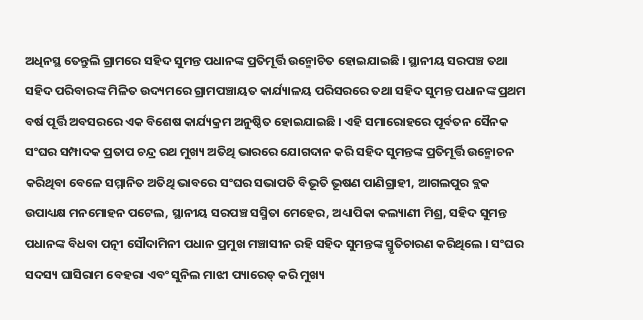ଅଧିନସ୍ଥ ତେନ୍ତୁଲି ଗ୍ରାମରେ ସହିଦ ସୁମନ୍ତ ପଧାନଙ୍କ ପ୍ରତିମୂର୍ତ୍ତି ଉନ୍ମୋଚିତ ହୋଇଯାଇଛି । ସ୍ଥାନୀୟ ସରପଞ୍ଚ ତଥା ସହିଦ ପରିବାରଙ୍କ ମିଳିତ ଉଦ୍ୟମରେ ଗ୍ରାମପଞ୍ଚାୟତ କାର୍ଯ୍ୟାଳୟ ପରିସରରେ ତଥା ସହିଦ ସୁମନ୍ତ ପଧାନଙ୍କ ପ୍ରଥମ ବର୍ଷ ପୂର୍ତ୍ତି ଅବସରରେ ଏକ ବିଶେଷ କାର୍ଯ୍ୟକ୍ରମ ଅନୁଷ୍ଠିତ ହୋଇଯାଇଛି । ଏହି ସମାରୋହରେ ପୂର୍ବତନ ସୈନକ ସଂଘର ସମ୍ପାଦକ ପ୍ରତାପ ଚନ୍ଦ୍ର ରଥ ମୁଖ୍ୟ ଅତିଥି ଭାରରେ ଯୋଗଦାନ କରି ସହିଦ ସୁମନ୍ତଙ୍କ ପ୍ରତିମୂର୍ତ୍ତି ଉନ୍ମୋଚନ କରିଥିବା ବେଳେ ସମ୍ମାନିତ ଅତିଥି ଭାବରେ ସଂଘର ସଭାପତି ବିଭୂତି ଭୂଷଣ ପାଣିଗ୍ରାହୀ, ଆଗଲପୁର ବ୍ଲକ ଉପାଧ୍ୟକ୍ଷ ମନମୋହନ ପଟେଲ, ସ୍ଥାନୀୟ ସରପଞ୍ଚ ସସ୍ମିତା ମେହେର, ଅଧ୍ୟାପିକା କଲ୍ୟାଣୀ ମିଶ୍ର, ସହିଦ ସୁମନ୍ତ ପଧାନଙ୍କ ବିଧବା ପତ୍ନୀ ସୌଦାମିନୀ ପଧାନ ପ୍ରମୁଖ ମଞ୍ଚାସୀନ ରହି ସହିଦ ସୁମନ୍ତଙ୍କ ସ୍ମୃତିଚାରଣ କରିଥିଲେ । ସଂଘର ସଦସ୍ୟ ଘାସିରାମ ବେହରା ଏବଂ ସୁନିଲ ମାଝୀ ପ୍ୟାରେଡ୍ କରି ମୁଖ୍ୟ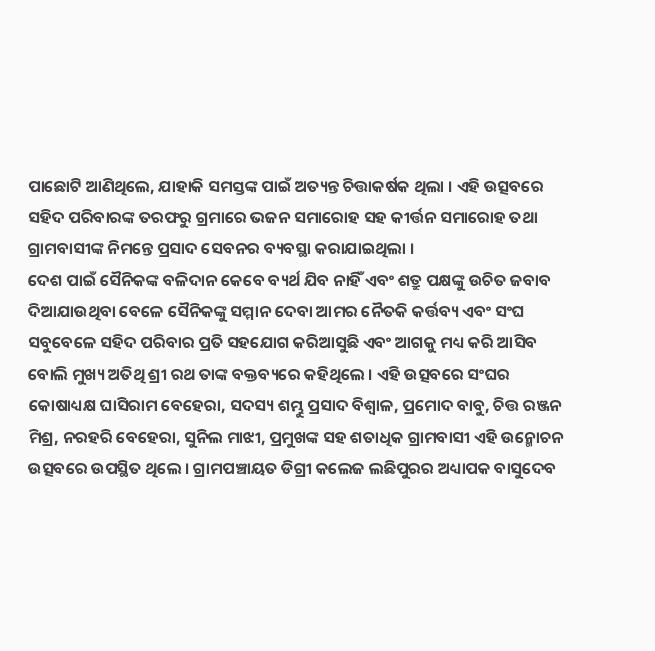ପାଛୋଟି ଆଣିଥିଲେ, ଯାହାକି ସମସ୍ତଙ୍କ ପାଇଁ ଅତ୍ୟନ୍ତ ଚିତ୍ତାକର୍ଷକ ଥିଲା । ଏହି ଉତ୍ସବରେ ସହିଦ ପରିବାରଙ୍କ ତରଫରୁ ଗ୍ରମାରେ ଭଜନ ସମାରୋହ ସହ କୀର୍ତ୍ତନ ସମାରୋହ ତଥା ଗ୍ରାମବାସୀଙ୍କ ନିମନ୍ତେ ପ୍ରସାଦ ସେବନର ବ୍ୟବସ୍ଥା କରାଯାଇଥିଲା ।
ଦେଶ ପାଇଁ ସୈନିକଙ୍କ ବଳିଦାନ କେବେ ବ୍ୟର୍ଥ ଯିବ ନାହିଁ ଏବଂ ଶତ୍ରୁ ପକ୍ଷଙ୍କୁ ଉଚିତ ଜବାବ ଦିଆଯାଉଥିବା ବେଳେ ସୈନିକଙ୍କୁ ସମ୍ମାନ ଦେବା ଆମର ନୈତକି କର୍ତ୍ତବ୍ୟ ଏବଂ ସଂଘ ସବୁବେଳେ ସହିଦ ପରିବାର ପ୍ରତି ସହଯୋଗ କରିଆସୁଛି ଏବଂ ଆଗକୁ ମଧ୍ୟ କରି ଆସିବ ବୋଲି ମୁଖ୍ୟ ଅତିଥି ଶ୍ରୀ ରଥ ତାଙ୍କ ବକ୍ତବ୍ୟରେ କହିଥିଲେ । ଏହି ଉତ୍ସବରେ ସଂଘର କୋଷାଧ୍ୟକ୍ଷ ଘାସିରାମ ବେହେରା, ସଦସ୍ୟ ଶମ୍ଭୁ ପ୍ରସାଦ ବିଶ୍ୱାଳ, ପ୍ରମୋଦ ବାବୁ, ଚିତ୍ତ ରଞ୍ଜନ ମିଶ୍ର, ନରହରି ବେହେରା, ସୁନିଲ ମାଝୀ, ପ୍ରମୁଖଙ୍କ ସହ ଶତାଧିକ ଗ୍ରାମବାସୀ ଏହି ଉନ୍ମୋଚନ ଉତ୍ସବରେ ଉପସ୍ଥିତ ଥିଲେ । ଗ୍ରାମପଞ୍ଚାୟତ ଡିଗ୍ରୀ କଲେଜ ଲଛିପୁରର ଅଧ୍ୟାପକ ବାସୁଦେବ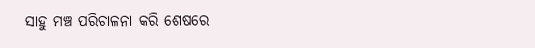ସାହୁ ମଞ୍ଚ ପରିଚାଳନା କରି ଶେଷରେ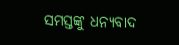ସମସ୍ତଙ୍କୁ ଧନ୍ୟବାଦ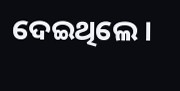ଦେଇଥିଲେ ।